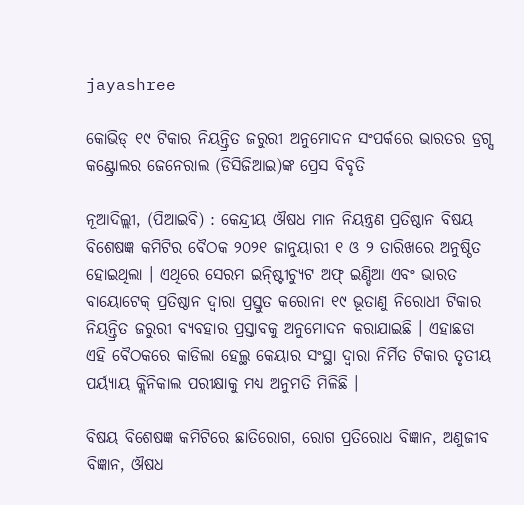jayashree

କୋଭିଡ୍‍ ୧୯ ଟିକାର ନିୟନ୍ତ୍ରିତ ଜରୁରୀ ଅନୁମୋଦନ ସଂପର୍କରେ ଭାରତର ଡ୍ରଗ୍ସ କଣ୍ଟ୍ରୋଲର ଜେନେରାଲ (ଡିସିଜିଆଇ)ଙ୍କ ପ୍ରେସ ବିବୃତି

ନୂଆଦିଲ୍ଲୀ, (ପିଆଇବି) : କେନ୍ଦ୍ରୀୟ ଔଷଧ ମାନ ନିୟନ୍ତ୍ରଣ ପ୍ରତିଷ୍ଠାନ ବିଷୟ ବିଶେଷଜ୍ଞ କମିଟିର ବୈଠକ ୨୦୨୧ ଜାନୁୟାରୀ ୧ ଓ ୨ ତାରିଖରେ ଅନୁଷ୍ଠିତ ହୋଇଥିଲା । ଏଥିରେ ସେରମ ଇନ୍ଷ୍ଟିୀଚ୍ୟୁଟ ଅଫ୍‍ ଇଣ୍ଡିଆ ଏବଂ ଭାରତ ବାୟୋଟେକ୍‍ ପ୍ରତିଷ୍ଠାନ ଦ୍ୱାରା ପ୍ରସ୍ତୁତ କରୋନା ୧୯ ଭୂତାଣୁ ନିରୋଧୀ ଟିକାର ନିୟନ୍ତ୍ରିତ ଜରୁରୀ ବ୍ୟବହାର ପ୍ରସ୍ତାବକୁ ଅନୁମୋଦନ କରାଯାଇଛି । ଏହାଛଡା ଏହି ବୈଠକରେ କାଡିଲା ହେଲ୍ଥ କେୟାର ସଂସ୍ଥା ଦ୍ୱାରା ନିର୍ମିତ ଟିକାର ତୃତୀୟ ପର୍ୟ୍ୟାୟ କ୍ଲିନିକାଲ ପରୀକ୍ଷାକୁ ମଧ୍ୟ ଅନୁମତି ମିଳିଛି ।

ବିଷୟ ବିଶେଷଜ୍ଞ କମିଟିରେ ଛାତିରୋଗ, ରୋଗ ପ୍ରତିରୋଧ ବିଜ୍ଞାନ, ଅଣୁଜୀବ ବିଜ୍ଞାନ, ଔଷଧ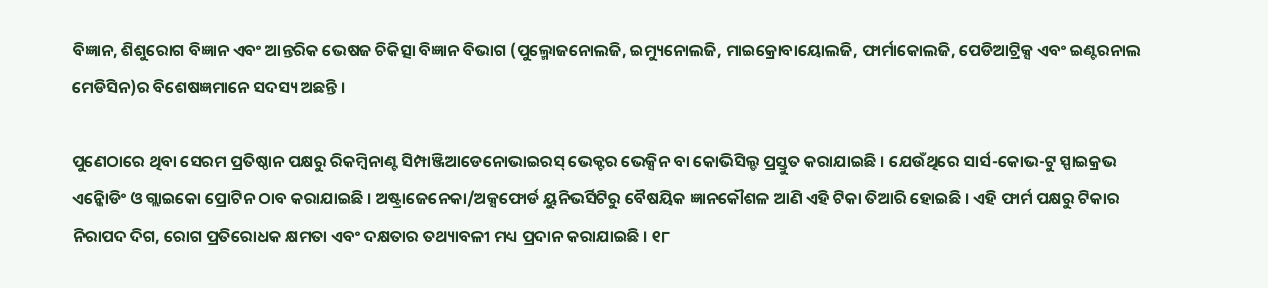ବିଜ୍ଞାନ, ଶିଶୁରୋଗ ବିଜ୍ଞାନ ଏବଂ ଆନ୍ତରିକ ଭେଷଜ ଚିକିତ୍ସା ବିଜ୍ଞାନ ବିଭାଗ (ପୁଲ୍ମୋଜନୋଲଜି, ଇମ୍ୟୁନୋଲଜି, ମାଇକ୍ରୋବାୟୋଲଜି, ଫାର୍ମାକୋଲଜି, ପେଡିଆଟ୍ରିକ୍ସ ଏବଂ ଇଣ୍ଟରନାଲ ମେଡିସିନ)ର ବିଶେଷଜ୍ଞମାନେ ସଦସ୍ୟ ଅଛନ୍ତି ।

ପୁଣେଠାରେ ଥିବା ସେରମ ପ୍ରତିଷ୍ଠାନ ପକ୍ଷରୁ ରିକମ୍ବିନାଣ୍ଟ ସିମ୍ପାଞ୍ଜିଆଡେନୋଭାଇରସ୍‍ ଭେକ୍ଟର ଭେକ୍ସିନ ବା କୋଭିସିଲ୍ଡ ପ୍ରସ୍ତୁତ କରାଯାଇଛି । ଯେଉଁଥିରେ ସାର୍ସ-କୋଭ-ଟୁ ସ୍ପାଇକ୍ରଭ ଏନ୍କୋିଡିଂ ଓ ଗ୍ଲାଇକୋ ପ୍ରୋଟିନ ଠାବ କରାଯାଇଛି । ଅଷ୍ଟ୍ରାଜେନେକା/ଅକ୍ସଫୋର୍ଡ ୟୁନିଭର୍ସିଟିରୁ ବୈଷୟିକ ଜ୍ଞାନକୌଶଳ ଆଣି ଏହି ଟିକା ତିଆରି ହୋଇଛି । ଏହି ଫାର୍ମ ପକ୍ଷରୁ ଟିକାର ନିରାପଦ ଦିଗ, ରୋଗ ପ୍ରତିରୋଧକ କ୍ଷମତା ଏବଂ ଦକ୍ଷତାର ତଥ୍ୟାବଳୀ ମଧ୍ୟ ପ୍ରଦାନ କରାଯାଇଛି । ୧୮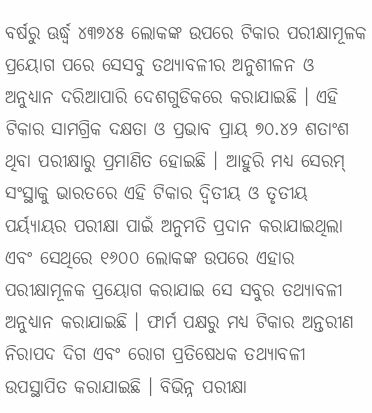ବର୍ଷରୁ ଊର୍ଦ୍ଧ୍ୱ ୪୩୭୪୫ ଲୋକଙ୍କ ଉପରେ ଟିକାର ପରୀକ୍ଷାମୂଳକ ପ୍ରୟୋଗ ପରେ ସେସବୁ ତଥ୍ୟାବଳୀର ଅନୁଶୀଳନ ଓ ଅନୁଧ୍ୟାନ ଦରିଆପାରି ଦେଶଗୁଡିକରେ କରାଯାଇଛି । ଏହି ଟିକାର ସାମଗ୍ରିକ ଦକ୍ଷତା ଓ ପ୍ରଭାବ ପ୍ରାୟ ୭୦.୪୨ ଶତାଂଶ ଥିବା ପରୀକ୍ଷାରୁ ପ୍ରମାଣିତ ହୋଇଛି । ଆହୁରି ମଧ୍ୟ ସେରମ୍‍ ସଂସ୍ଥାକୁ ଭାରତରେ ଏହି ଟିକାର ଦ୍ୱିତୀୟ ଓ ତୃତୀୟ ପର୍ୟ୍ୟାୟର ପରୀକ୍ଷା ପାଇଁ ଅନୁମତି ପ୍ରଦାନ କରାଯାଇଥିଲା ଏବଂ ସେଥିରେ ୧୬୦୦ ଲୋକଙ୍କ ଉପରେ ଏହାର ପରୀକ୍ଷାମୂଳକ ପ୍ରୟୋଗ କରାଯାଇ ସେ ସବୁର ତଥ୍ୟାବଳୀ ଅନୁଧ୍ୟାନ କରାଯାଇଛି । ଫାର୍ମ ପକ୍ଷରୁ ମଧ୍ୟ ଟିକାର ଅନ୍ତରୀଣ ନିରାପଦ ଦିଗ ଏବଂ ରୋଗ ପ୍ରତିଷେଧକ ତଥ୍ୟାବଳୀ ଉପସ୍ଥାପିତ କରାଯାଇଛି । ବିଭିନ୍ନ ପରୀକ୍ଷା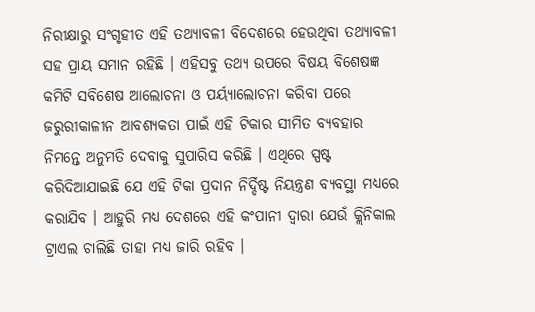ନିରୀକ୍ଷାରୁ ସଂଗୃହୀତ ଏହି ତଥ୍ୟାବଳୀ ବିଦେଶରେ ହେଉଥିବା ତଥ୍ୟାବଳୀ ସହ ପ୍ରାୟ ସମାନ ରହିଛି । ଏହିସବୁ ତଥ୍ୟ ଉପରେ ବିଷୟ ବିଶେଷଜ୍ଞ କମିଟି ସବିଶେଷ ଆଲୋଚନା ଓ ପର୍ୟ୍ୟାଲୋଚନା କରିବା ପରେ ଜରୁରୀକାଳୀନ ଆବଶ୍ୟକତା ପାଇଁ ଏହି ଟିକାର ସୀମିତ ବ୍ୟବହାର ନିମନ୍ତେ ଅନୁମତି ଦେବାକୁ ସୁପାରିସ କରିଛି । ଏଥିରେ ସ୍ପଷ୍ଟ କରିଦିଆଯାଇଛି ଯେ ଏହି ଟିକା ପ୍ରଦାନ ନିର୍ଦ୍ଦିଷ୍ଟ ନିୟନ୍ତ୍ରଣ ବ୍ୟବସ୍ଥା ମଧ୍ୟରେ କରାଯିବ । ଆହୁରି ମଧ୍ୟ ଦେଶରେ ଏହି କଂପାନୀ ଦ୍ୱାରା ଯେଉଁ କ୍ଲିନିକାଲ ଟ୍ରାଏଲ ଚାଲିଛି ତାହା ମଧ୍ୟ ଜାରି ରହିବ ।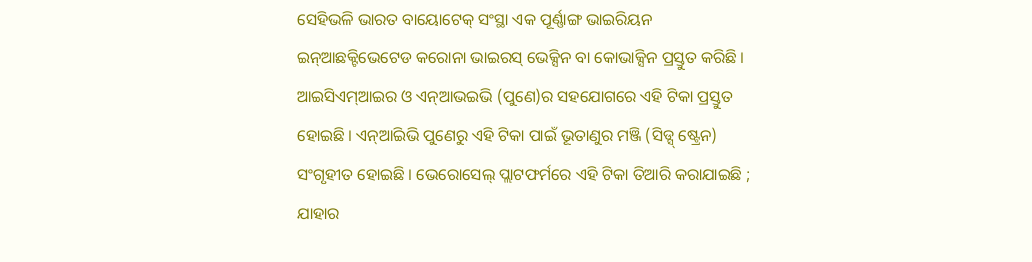ସେହିଭଳି ଭାରତ ବାୟୋଟେକ୍‍ ସଂସ୍ଥା ଏକ ପୂର୍ଣ୍ଣାଙ୍ଗ ଭାଇରିୟନ ଇନ୍ଆଛକ୍ଟିଭେଟେଡ କରୋନା ଭାଇରସ୍‍ ଭେକ୍ସିନ ବା କୋଭାକ୍ସିନ ପ୍ରସ୍ତୁତ କରିଛି । ଆଇସିଏମ୍ଆଇର ଓ ଏନ୍ଆଭଇଭି (ପୁଣେ)ର ସହଯୋଗରେ ଏହି ଟିକା ପ୍ରସ୍ତୁତ ହୋଇଛି । ଏନ୍ଆିଇଭି ପୁଣେରୁ ଏହି ଟିକା ପାଇଁ ଭୂତାଣୁର ମଞ୍ଜି (ସିଡ୍ସ୍ ଷ୍ଟ୍ରେନ) ସଂଗୃହୀତ ହୋଇଛି । ଭେରୋସେଲ୍‍ ପ୍ଲାଟଫର୍ମରେ ଏହି ଟିକା ତିଆରି କରାଯାଇଛି ; ଯାହାର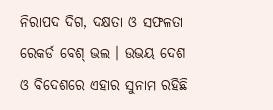ନିରାପଦ ଦିଗ, ଦକ୍ଷତା ଓ ସଫଳତା ରେକର୍ଡ ବେଶ୍‍ ଭଲ । ଉଭୟ ଦେଶ ଓ ବିଦେଶରେ ଏହାର ସୁନାମ ରହିଛି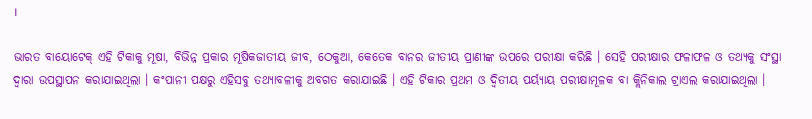।

ଭାରତ ବାୟୋଟେକ୍‍ ଏହି ଟିକାକୁ ମୂଷା, ବିଭିନ୍ନ ପ୍ରକାର ମୂଷିକଜାତୀୟ ଜୀବ, ଠେକୁଆ, କେତେକ ବାନର ଜୀତୀୟ ପ୍ରାଣୀଙ୍କ ଉପରେ ପରୀକ୍ଷା କରିଛି । ସେହି ପରୀକ୍ଷାର ଫଳାଫଳ ଓ ତଥ୍ୟକୁ ସଂସ୍ଥା ଦ୍ୱାରା ଉପସ୍ଥାପନ କରାଯାଇଥିଲା । କଂପାନୀ ପକ୍ଷରୁ ଏହିସବୁ ତଥ୍ୟାବଳୀକୁ ଅବଗତ କରାଯାଇଛି । ଏହି ଟିକାର ପ୍ରଥମ ଓ ଦ୍ୱିତୀୟ ପର୍ୟ୍ୟାୟ ପରୀକ୍ଷାମୂଳକ ବା କ୍ଲିନିକାଲ ଟ୍ରାଏଲ କରାଯାଇଥିଲା ।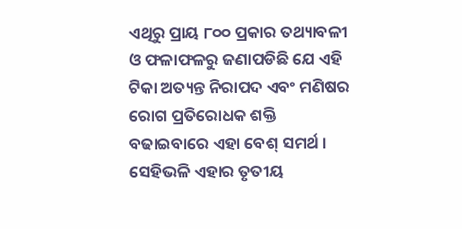ଏଥିରୁ ପ୍ରାୟ ୮୦୦ ପ୍ରକାର ତଥ୍ୟାବଳୀ ଓ ଫଳାଫଳରୁ ଜଣାପଡିଛି ଯେ ଏହି ଟିକା ଅତ୍ୟନ୍ତ ନିରାପଦ ଏବଂ ମଣିଷର ରୋଗ ପ୍ରତିରୋଧକ ଶକ୍ତି ବଢାଇବାରେ ଏହା ବେଶ୍‍ ସମର୍ଥ । ସେହିଭଳି ଏହାର ତୃତୀୟ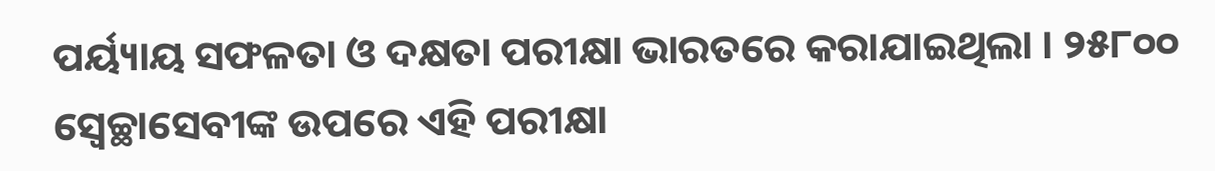ପର୍ୟ୍ୟାୟ ସଫଳତା ଓ ଦକ୍ଷତା ପରୀକ୍ଷା ଭାରତରେ କରାଯାଇଥିଲା । ୨୫୮୦୦ ସ୍ୱେଚ୍ଛାସେବୀଙ୍କ ଉପରେ ଏହି ପରୀକ୍ଷା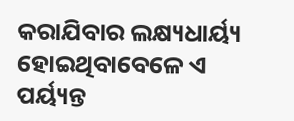କରାଯିବାର ଲକ୍ଷ୍ୟଧାର୍ୟ୍ୟ ହୋଇଥିବାବେଳେ ଏ ପର୍ୟ୍ୟନ୍ତ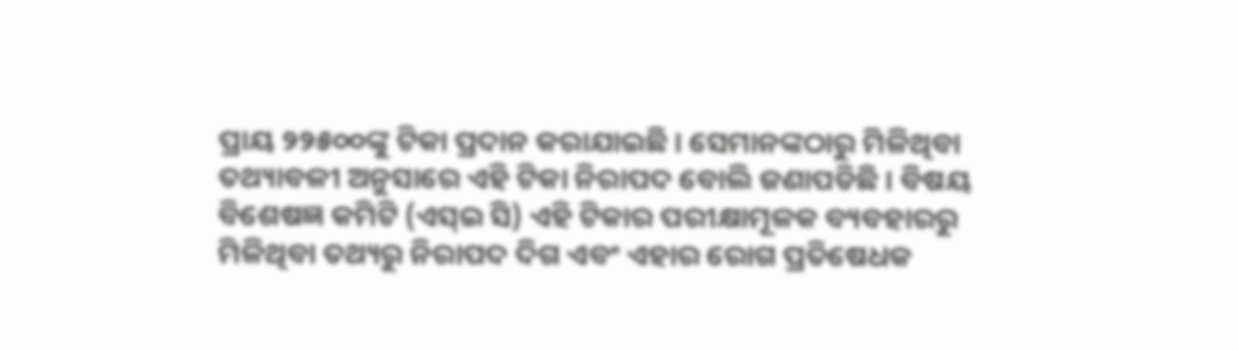ପ୍ରାୟ ୨୨୫୦୦ଙ୍କୁ ଟିକା ପ୍ରଦାନ କରାଯାଇଛି । ସେମାନଙ୍କଠାରୁ ମିଳିଥିବା ତଥ୍ୟାବଳୀ ଅନୁସାରେ ଏହି ଟିକା ନିରାପଦ ବୋଲି ଜଣାପଡିଛି । ବିଷୟ ବିଶେଷଜ୍ଞ କମିଟି (ଏସ୍ଇ ସି) ଏହି ଟିକାର ପରୀକ୍ଷାମୂଳକ ବ୍ୟବହାରରୁ ମିଳିଥିବା ତଥ୍ୟରୁ ନିରାପଦ ଦିଗ ଏବଂ ଏହାର ରୋଗ ପ୍ରତିଷେଧକ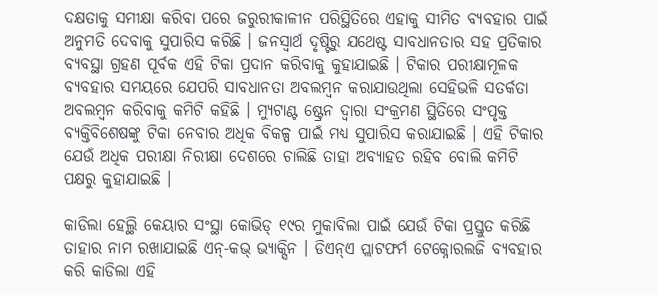ଦକ୍ଷତାକୁ ସମୀକ୍ଷା କରିବା ପରେ ଜରୁରୀକାଳୀନ ପରିସ୍ଥିତିରେ ଏହାକୁ ସୀମିତ ବ୍ୟବହାର ପାଇଁ ଅନୁମତି ଦେବାକୁ ସୁପାରିସ କରିଛି । ଜନସ୍ୱାର୍ଥ ଦୃଷ୍ଟିରୁ ଯଥେଷ୍ଟ ସାବଧାନତାର ସହ ପ୍ରତିକାର ବ୍ୟବସ୍ଥା ଗ୍ରହଣ ପୂର୍ବକ ଏହି ଟିକା ପ୍ରଦାନ କରିବାକୁ କୁହାଯାଇଛି । ଟିକାର ପରୀକ୍ଷାମୂଳକ ବ୍ୟବହାର ସମୟରେ ଯେପରି ସାବଧାନତା ଅବଲମ୍ବନ କରାଯାଉଥିଲା ସେହିଭଳି ସତର୍କତା ଅବଲମ୍ବନ କରିବାକୁ କମିଟି କହିଛି । ମ୍ୟୁଟାଣ୍ଟ ଷ୍ଟ୍ରେନ ଦ୍ୱାରା ସଂକ୍ରମଣ ସ୍ଥିତିରେ ସଂପୃକ୍ତ ବ୍ୟକ୍ତିବିଶେଷଙ୍କୁ ଟିକା ନେବାର ଅଧିକ ବିକଳ୍ପ ପାଇଁ ମଧ୍ୟ ସୁପାରିସ କରାଯାଇଛି । ଏହି ଟିକାର ଯେଉଁ ଅଧିକ ପରୀକ୍ଷା ନିରୀକ୍ଷା ଦେଶରେ ଚାଲିଛି ତାହା ଅବ୍ୟାହତ ରହିବ ବୋଲି କମିଟି ପକ୍ଷରୁ କୁହାଯାଇଛି ।

କାଡିଲା ହେଲ୍ଥି କେୟାର ସଂସ୍ଥା କୋଭିଡ୍‍ ୧୯ର ମୁକାବିଲା ପାଇଁ ଯେଉଁ ଟିକା ପ୍ରସ୍ତୁତ କରିଛି ତାହାର ନାମ ରଖାଯାଇଛି ଏନ୍‍-କଭ୍‍ ଭ୍ୟାକ୍ସିନ । ଡିଏନ୍ଏ ପ୍ଲାଟଫର୍ମ ଟେକ୍ନୋରଲଜି ବ୍ୟବହାର କରି କାଡିଲା ଏହି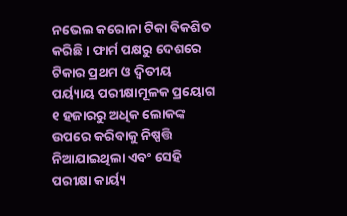ନଭେଲ କରୋନା ଟିକା ବିକଶିତ କରିଛି । ଫାର୍ମ ପକ୍ଷରୁ ଦେଶରେ ଟିକାର ପ୍ରଥମ ଓ ଦ୍ୱିତୀୟ ପର୍ୟ୍ୟାୟ ପରୀକ୍ଷାମୂଳକ ପ୍ରୟୋଗ ୧ ହଜାରରୁ ଅଧିକ ଲୋକଙ୍କ ଉପରେ କରିବାକୁ ନିଷ୍ପତ୍ତି ନିଆଯାଇଥିଲା ଏବଂ ସେହି ପରୀକ୍ଷା କାର୍ୟ୍ୟ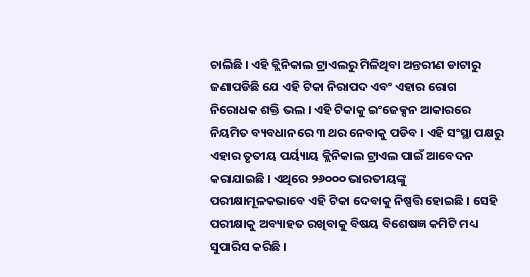ଚାଲିଛି । ଏହି କ୍ଲିନିକାଲ ଟ୍ରାଏଲରୁ ମିଳିଥିବା ଅନ୍ତରୀଣ ଡାଟାରୁ ଜଣାପଡିଛି ଯେ ଏହି ଟିକା ନିରାପଦ ଏବଂ ଏହାର ରୋଗ ନିରୋଧକ ଶକ୍ତି ଭଲ । ଏହି ଟିକାକୁ ଇଂଜେକ୍ସନ ଆକାରରେ ନିୟମିତ ବ୍ୟବଧାନରେ ୩ ଥର ନେବାକୁ ପଡିବ । ଏହି ସଂସ୍ଥା ପକ୍ଷରୁ ଏହାର ତୃତୀୟ ପର୍ୟ୍ୟାୟ କ୍ଲିନିକାଲ ଟ୍ରାଏଲ ପାଇଁ ଆବେଦନ କରାଯାଇଛି । ଏଥିରେ ୨୬୦୦୦ ଭାରତୀୟଙ୍କୁ ପରୀକ୍ଷାମୂଳକଭାବେ ଏହି ଟିକା ଦେବାକୁ ନିଷ୍ପତ୍ତି ହୋଇଛି । ସେହି ପରୀକ୍ଷାକୁ ଅବ୍ୟାହତ ରଖିବାକୁ ବିଷୟ ବିଶେଷଜ୍ଞ କମିଟି ମଧ୍ୟ ସୁପାରିସ କରିଛି ।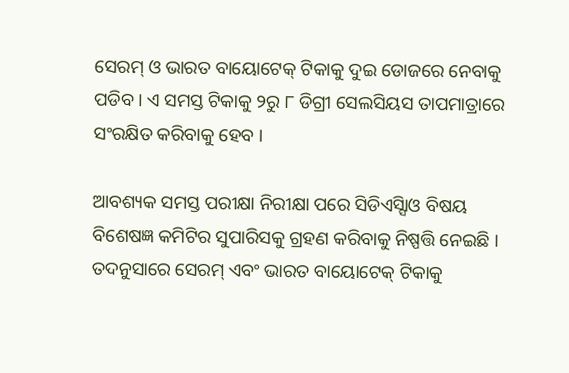ସେରମ୍‍ ଓ ଭାରତ ବାୟୋଟେକ୍‍ ଟିକାକୁ ଦୁଇ ଡୋଜରେ ନେବାକୁ ପଡିବ । ଏ ସମସ୍ତ ଟିକାକୁ ୨ରୁ ୮ ଡିଗ୍ରୀ ସେଲସିୟସ ତାପମାତ୍ରାରେ ସଂରକ୍ଷିତ କରିବାକୁ ହେବ ।

ଆବଶ୍ୟକ ସମସ୍ତ ପରୀକ୍ଷା ନିରୀକ୍ଷା ପରେ ସିଡିଏସ୍ସିାଓ ବିଷୟ ବିଶେଷଜ୍ଞ କମିଟିର ସୁପାରିସକୁ ଗ୍ରହଣ କରିବାକୁ ନିଷ୍ପତ୍ତି ନେଇଛି । ତଦନୁସାରେ ସେରମ୍‍ ଏବଂ ଭାରତ ବାୟୋଟେକ୍‍ ଟିକାକୁ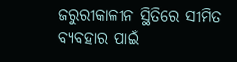ଜରୁରୀକାଳୀନ ସ୍ଥିତିରେ ସୀମିତ ବ୍ୟବହାର ପାଇଁ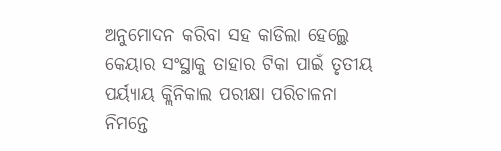ଅନୁମୋଦନ କରିବା ସହ କାଡିଲା ହେଲ୍ଥେ କେୟାର ସଂସ୍ଥାକୁ ତାହାର ଟିକା ପାଇଁ ତୃତୀୟ ପର୍ୟ୍ୟାୟ କ୍ଲିନିକାଲ ପରୀକ୍ଷା ପରିଚାଳନା ନିମନ୍ତେ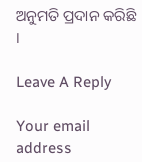ଅନୁମତି ପ୍ରଦାନ କରିଛି ।

Leave A Reply

Your email address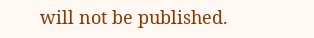will not be published.